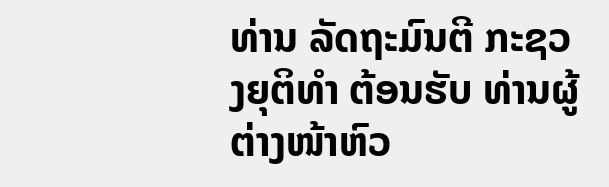ທ່ານ ລັດຖະມົນຕີ ກະຊວງຍຸຕິທໍາ ຕ້ອນຮັບ ທ່ານຜູ້ຕ່າງໜ້າຫົວ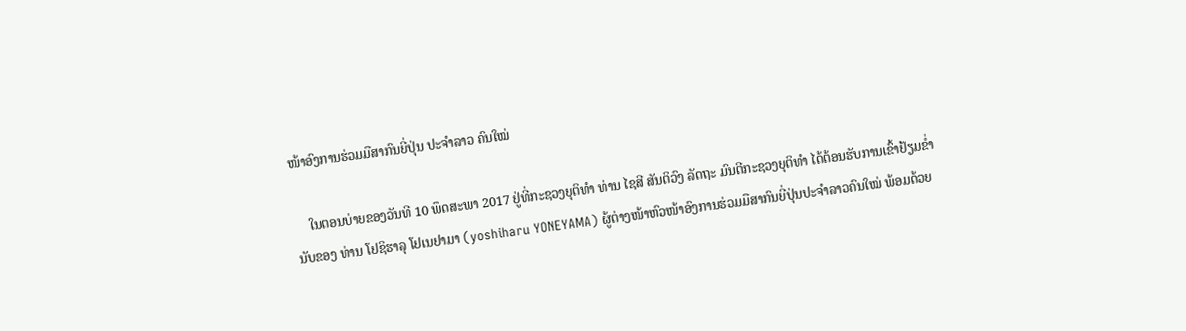ໜ້າອົງການຮ່ວມມືສາກົນຍີ່ປຸ່ນ ປະຈຳລາວ ຄົນໃໝ່

    ໃນຕອນບ່າຍຂອງວັນທີ 10 ພຶດສະພາ 2017 ຢູ່ທີ່ກະຊວງຍຸຕິທໍາ ທ່ານ ໄຊສີ ສັນຕິວົງ ລັດຖະ ມົນຕີກະຊວງຍຸຕິທໍາ ໄດ້ຕ້ອນຮັບການເຂົ້າຢ້ຽມຂໍ່ານັບຂອງ ທ່ານ ໂຢຊິຮາລຸ ໂຢເນຢາມາ (yoshiharu YONEYAMA) ຜູ້ຕ່າງໜ້າຫົວໜ້າອົງການຮ່ວມມືສາກົນຍີ່ປຸ່ນປະຈໍາລາວຄົນໃໝ່ ພ້ອມດ້ວຍ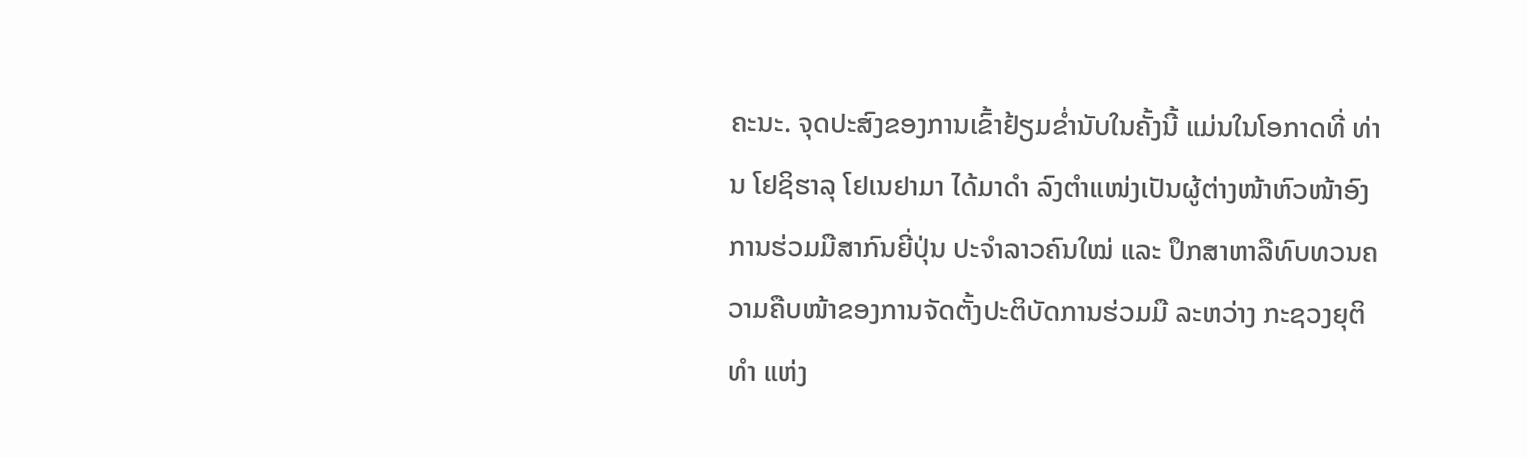ຄະນະ. ຈຸດປະສົງຂອງການເຂົ້າຢ້ຽມຂໍ່ານັບໃນຄັ້ງນີ້ ແມ່ນໃນໂອກາດທີ່ ທ່ານ ໂຢຊິຮາລຸ ໂຢເນຢາມາ ໄດ້ມາດໍາ ລົງຕໍາແໜ່ງເປັນຜູ້ຕ່າງໜ້າຫົວໜ້າອົງການຮ່ວມມືສາກົນຍີ່ປຸ່ນ ປະຈໍາລາວຄົນໃໝ່ ແລະ ປຶກສາຫາລືທົບທວນຄວາມຄືບໜ້າຂອງການຈັດຕັ້ງປະຕິບັດການຮ່ວມມື ລະຫວ່າງ ກະຊວງຍຸຕິທໍາ ແຫ່ງ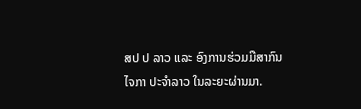ສປ ປ ລາວ ແລະ ອົງການຮ່ວມມືສາກົນ ໄຈກາ ປະຈໍາລາວ ໃນລະຍະຜ່ານມາ.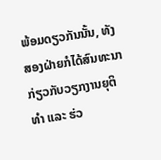ພ້ອມດຽວກັນນັ້ນ, ທັງສອງຝ່າຍກໍໄດ້ສົນທະນາກ່ຽວກັບວຽກງານຍຸຕິທໍາ ແລະ ຮ່ວ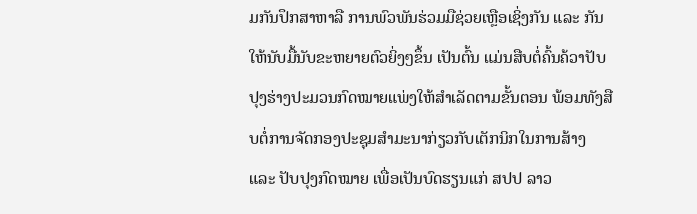ມກັນປຶກສາຫາລື ການພົວພັນຮ່ວມມືຊ່ວຍເຫຼືອເຊິ່ງກັນ ແລະ ກັນໃຫ້ນັບມື້ນັບຂະຫຍາຍຕົວຍິ່ງໆຂຶ້ນ ເປັນຕົ້ນ ແມ່ນສືບຕໍ່ຄົ້ນຄ້ວາປັບປຸງຮ່າງປະມວນກົດໝາຍແພ່ງໃຫ້ສໍາເລັດຕາມຂັ້ນຕອນ ພ້ອມທັງສືບຕໍ່ການຈັດກອງປະຊຸມສໍາມະນາກ່ຽວກັບເຕັກນິກໃນການສ້າງ ແລະ ປັບປຸງກົດໝາຍ ເພື່ອເປັນບົດຮຽນແກ່ ສປປ ລາວ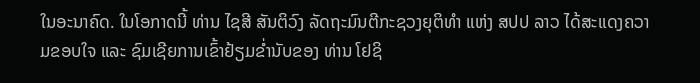ໃນອະນາຄົດ. ໃນໂອກາດນີ້ ທ່ານ ໄຊສີ ສັນຕິວົງ ລັດຖະມົນຕີກະຊວງຍຸຕິທໍາ ແຫ່ງ ສປປ ລາວ ໄດ້ສະແດງຄວາມຂອບໃຈ ແລະ ຊົມເຊີຍການເຂົ້າຢ້ຽມຂໍ່ານັບຂອງ ທ່ານ ໂຢຊິ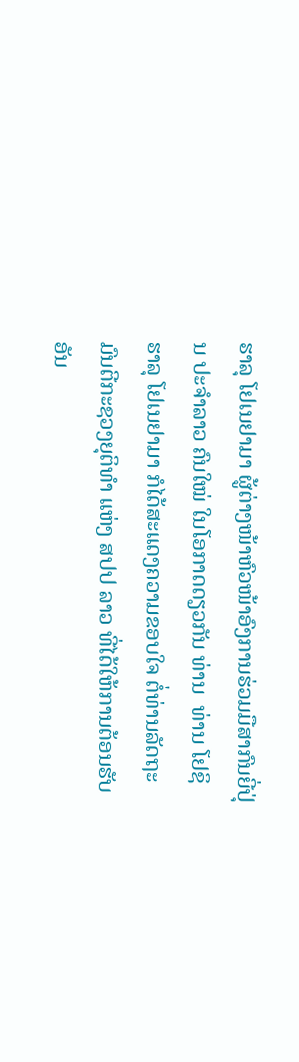ຮາລຸ ໂຢເນຢາມາ ຜູ້ຕ່າງໜ້າຫົວໜ້າອົງການຮ່ວມມືສາກົນຍີ່ປຸ່ນ ປະຈໍາລາວ ຄົນໃໝ່ ໃນໂອກາດດຽວກັນ ທ່ານ  ທ່ານ ໂຢຊິຮາລຸ ໂຢເນຢາມາ ກໍໄດ້ສະແດງຄວາມຂອບໃຈ ຕໍ່ທ່ານລັດຖະມົນຕີກະຊວງຍຸຕິທໍາ ແຫ່ງ ສປປ ລາວ ທີ່ໄດ້ໃຫ້ການຕ້ອນຮັບອັນ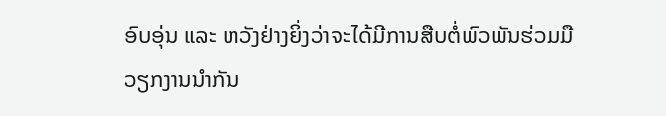ອົບອຸ່ນ ແລະ ຫວັງຢ່າງຍິ່ງວ່າຈະໄດ້ມີການສືບຕໍ່ພົວພັນຮ່ວມມືວຽກງານນໍາກັນ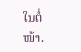ໃນຕໍ່ໜ້າ.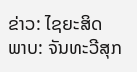ຂ່າວ: ໄຊຍະສິດ       ພາບ: ຈັນທະວີສຸກ